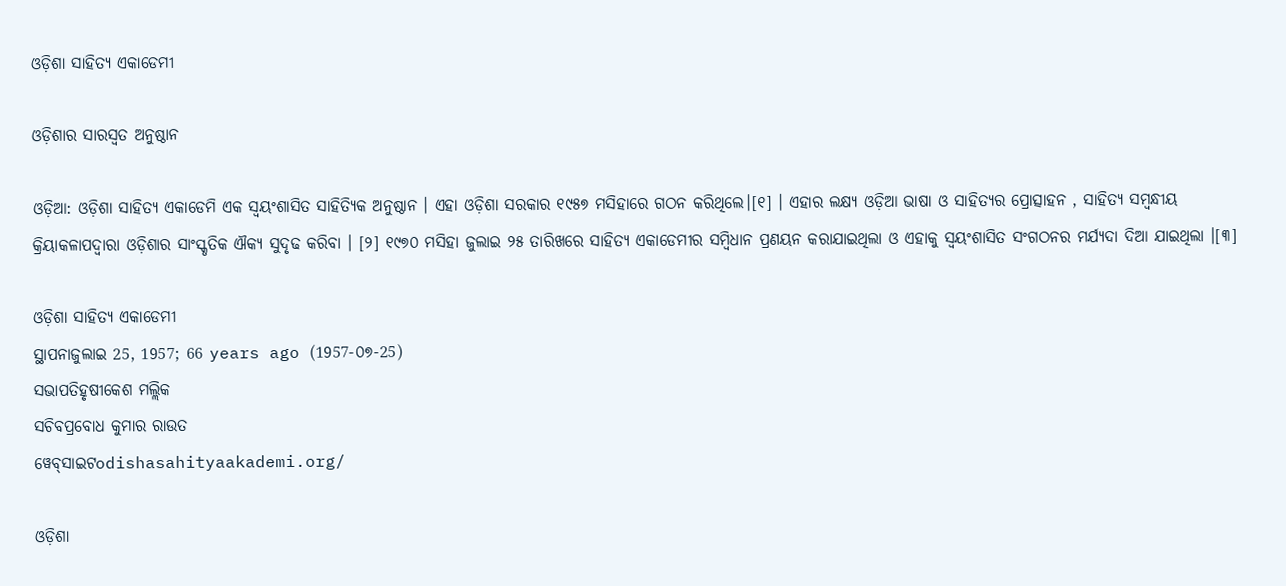ଓଡ଼ିଶା ସାହିତ୍ୟ ଏକାଡେମୀ

ଓଡ଼ିଶାର ସାରସ୍ୱତ ଅନୁଷ୍ଠାନ

ଓଡ଼ିଆ: ଓଡ଼ିଶା ସାହିତ୍ୟ ଏକାଡେମି ଏକ ସ୍ୱୟଂଶାସିତ ସାହିତ୍ୟିକ ଅନୁଷ୍ଠାନ । ଏହା ଓଡ଼ିଶା ସରକାର ୧୯୫୭ ମସିହାରେ ଗଠନ କରିଥିଲେ।[୧] । ଏହାର ଲକ୍ଷ୍ୟ ଓଡ଼ିଆ ଭାଷା ଓ ସାହିତ୍ୟର ପ୍ରୋତ୍ସାହନ , ସାହିତ୍ୟ ସମ୍ବନ୍ଧୀୟ କ୍ରିୟାକଳାପଦ୍ୱାରା ଓଡ଼ିଶାର ସାଂସ୍କୃତିକ ଐକ୍ୟ ସୁଦୃଢ କରିବା । [୨] ୧୯୭୦ ମସିହା ଜୁଲାଇ ୨୫ ତାରିଖରେ ସାହିତ୍ୟ ଏକାଡେମୀର ସମ୍ବିଧାନ ପ୍ରଣୟନ କରାଯାଇଥିଲା ଓ ଏହାକୁ ସ୍ୱୟଂଶାସିତ ସଂଗଠନର ମର୍ଯ୍ୟଦା ଦିଆ ଯାଇଥିଲା ।[୩]

ଓଡ଼ିଶା ସାହିତ୍ୟ ଏକାଡେମୀ
ସ୍ଥାପନାଜୁଲାଇ 25, 1957; 66 years ago (1957-୦୭-25)
ସଭାପତିହୃଷୀକେଶ ମଲ୍ଲିକ
ସଚିବପ୍ରବୋଧ କୁମାର ରାଉତ
ୱେବ୍‌ସାଇଟodishasahityaakademi.org/

ଓଡ଼ିଶା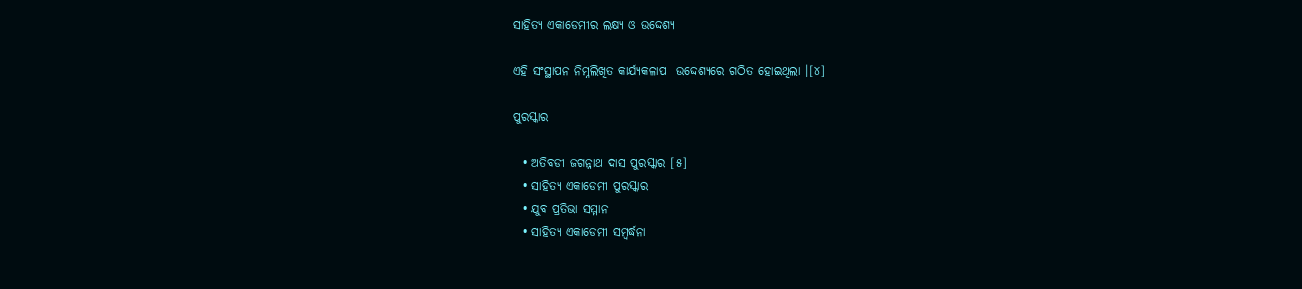ସାହିତ୍ୟ ଏକାଡେମୀର ଲକ୍ଷ୍ୟ ଓ ଉଦ୍ଦେଶ୍ୟ

ଏହି ସଂସ୍ଥାପନ ନିମ୍ନଲିଖିତ କାର୍ଯ୍ୟକଳାପ  ଉଦ୍ଦେଶ୍ୟରେ ଗଠିତ ହୋଇଥିଲା ।[୪]

ପୁରସ୍କାର

  • ଅତିବଡୀ ଜଗନ୍ନାଥ ଦାସ ପୁରସ୍କାର [୫]
  • ସାହିତ୍ୟ ଏକାଡେମୀ ପୁରସ୍କାର
  • ଯୁବ ପ୍ରତିଭା ସମ୍ମାନ
  • ସାହିତ୍ୟ ଏକାଡେମୀ ସମ୍ବର୍ଦ୍ଧନା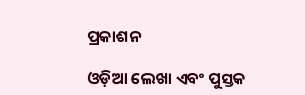ପ୍ରକାଶନ

ଓଡ଼ିଆ ଲେଖା ଏବଂ ପୁସ୍ତକ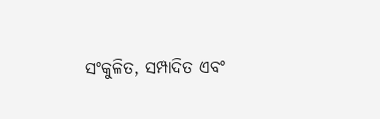ସଂକୁଳିତ, ସମ୍ପାଦିତ ଏବଂ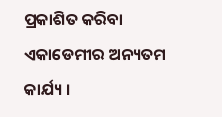ପ୍ରକାଶିତ କରିବା ଏକାଡେମୀର ଅନ୍ୟତମ କାର୍ଯ୍ୟ ।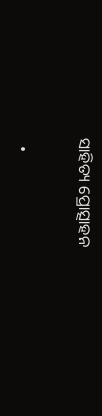ସାହିତ୍ୟ ପ୍ରୋତ୍ସାହନ

  •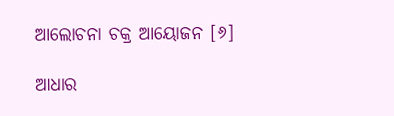ଆଲୋଚନା ଚକ୍ର ଆୟୋଜନ [୬]

ଆଧାର